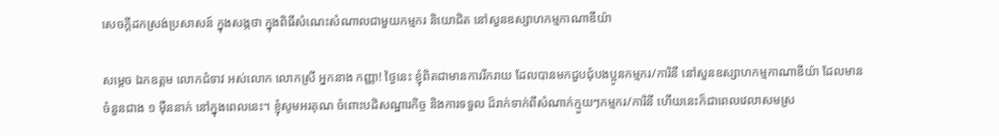សេចក្តីដកស្រង់ប្រសាសន៍ ក្នុងសង្កថា ក្នុងពិធីសំណេះសំណាលជាមួយកម្មករ និយោជិត នៅសួនឧស្សាហកម្មកាណាឌីយ៉ា

សម្តេច ឯកឧត្តម លោកជំទាវ អស់លោក លោកស្រី អ្នកនាង កញ្ញា! ថ្ងៃនេះ ខ្ញុំពិតជាមានការរីករាយ ដែលបានមកជួបជុំបងប្អូនកម្មករ/ការិនី នៅសួនឧស្សាហកម្មកាណាឌីយ៉ា ដែលមានចំនួនជាង ១ ម៉ឺននាក់ នៅក្នុងពេលនេះ។ ខ្ញុំសូមអរគុណ ចំពោះបដិសណ្ឋារកិច្ច និងការទទួល ដ៏រាក់ទាក់ពីសំណាក់ក្មួយៗកម្មករ/ការិនី ហើយនេះក៏ជាពេលវេលាសមស្រ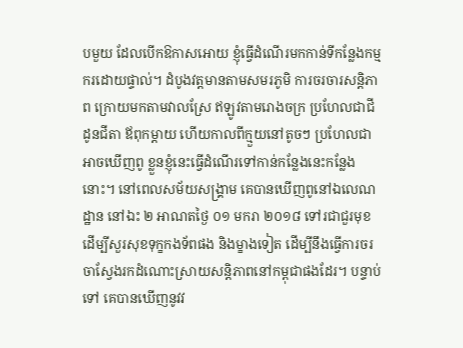បមួយ ដែលបើកឱកាសអោយ ខ្ញុំធ្វើដំណើរមកកាន់ទីកន្លែងកម្មករដោយផ្ទាល់។ ដំបូងវត្តមានតាមសមរភូមិ ការចរចារសន្តិភាព ក្រោយមកតាមវាលស្រែ ឥឡូវតាមរោងចក្រ ប្រហែលជាជីដូនជីតា ឪពុកម្តាយ ហើយកាលពីក្មួយនៅតូចៗ ប្រហែលជាអាចឃើញពូ ខ្លួនខ្ញុំនេះធ្វើដំណើរទៅកាន់កន្លែងនេះកន្លែងនោះ។ នៅពេលសម័យសង្គ្រាម គេបានឃើញពូនៅឯលេណដ្ឋាន នៅឯះ ២ អាណតថ្ងៃ ០១ មករា ២០១៨ ទៅរជាជួរមុខ ដើម្បីសួរសុខទុក្ខកងទ័ពផង និងម្ខាងទៀត ដើម្បីនឹងធ្វើការចរចាស្វែងរកដំណោះស្រាយសន្តិភាពនៅកម្ពុជាផងដែរ។ បន្ទាប់ទៅ គេបានឃើញនូវវ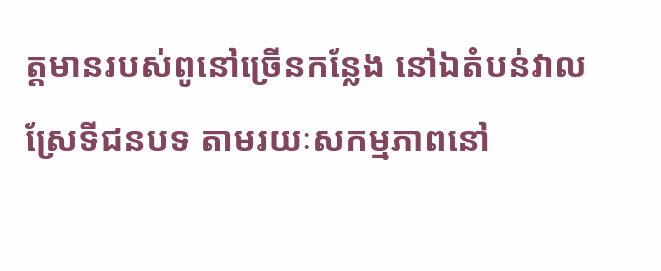ត្តមានរបស់ពូនៅច្រើនកន្លែង នៅឯតំបន់វាលស្រែទីជនបទ តាមរយៈសកម្មភាពនៅ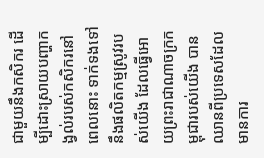ជាមួយនឹងកសិករ ដើម្បីដោះស្រាយបញ្ហាកង្វល់របស់កសិករនៅពេលនោះ ទាក់ទងទៅនឹងផលិតកម្មស្រូវរបស់យើង ដែលធ្វើអោយព្រះរាជាណាចក្រកម្ពុជារបស់យើង បានឈានពីប្រទេសដែលមានការ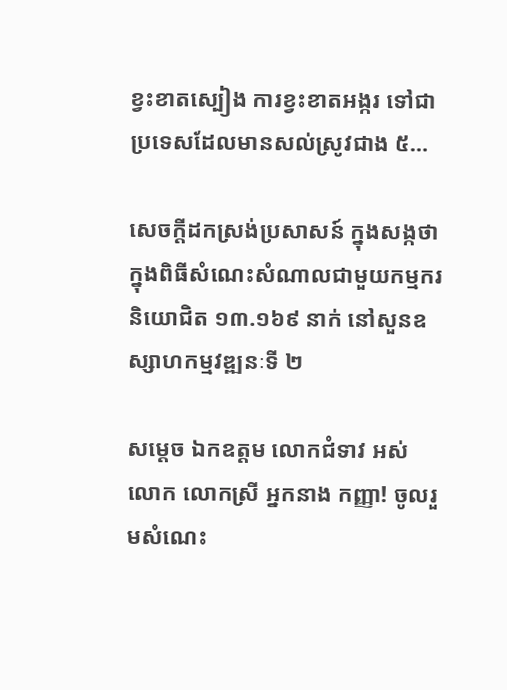ខ្វះខាតស្បៀង ការខ្វះខាតអង្ករ ទៅជាប្រទេសដែលមានសល់ស្រូវជាង ៥…

សេចក្តីដកស្រង់ប្រសាសន៍ ក្នុងសង្កថា ក្នុងពិធីសំណេះសំណាលជាមួយកម្មករ និយោជិត ១៣.១៦៩ នាក់ នៅសួនឧស្សាហកម្មវឌ្ឍនៈទី ២

សម្ដេច ឯកឧត្តម លោកជំទាវ អស់លោក លោកស្រី អ្នកនាង កញ្ញា! ចូលរួមសំណេះ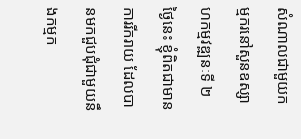សំណាលជាមួយកម្មករនៅសួនឧស្សាហកម្មវឌ្ឍនៈទី ២ ថ្ងៃនេះ ខ្ញុំពិតជាមានការរីករាយ ដែលបានមកជួបជុំជាមួយនឹងកម្មក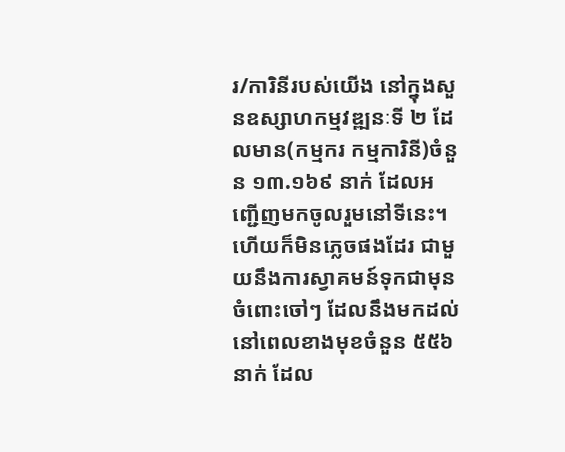រ/ការិនីរបស់យើង នៅក្នុងសួនឧស្សាហកម្មវឌ្ឍនៈទី ២ ដែលមាន(កម្មករ កម្មការិនី)ចំនួន ១៣.១៦៩ នាក់ ដែលអញ្ជើញមកចូលរួមនៅទីនេះ។ ហើយក៏មិនភ្លេចផងដែរ ជាមួយនឹងការស្វាគមន៍ទុកជាមុន ចំពោះចៅៗ ដែលនឹងមកដល់នៅពេលខាងមុខចំនួន ៥៥៦ នាក់ ដែល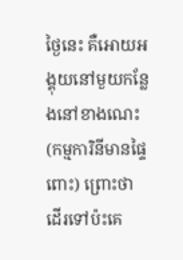ថ្ងៃនេះ គឺអោយអង្គុយនៅមួយកន្លែងនៅខាងណេះ(កម្មការិនីមានផ្ទៃពោះ) ព្រោះថា ដើរទៅប៉ះគេ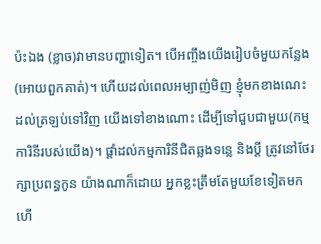ប៉ះឯង (ខ្លាច)វាមានបញ្ហាទៀត។ បើអញ្ចឹងយើងរៀបចំមួយកន្លែង(អោយពួកគាត់)។ ហើយដល់ពេលអម្បាញ់មិញ ខ្ញុំមកខាងណេះ ដល់ត្រឡប់ទៅវិញ យើងទៅខាងណោះ ដើម្បីទៅជួបជាមួយ(កម្មការិនីរបស់យើង)។ ផ្ដាំដល់កម្មការិនីជិតឆ្លងទន្លេ និងប្ដី ត្រូវនៅថែរក្សាប្រពន្ធកូន យ៉ាងណាក៏ដោយ អ្នកខ្លះត្រឹមតែមួយខែទៀតមកហើ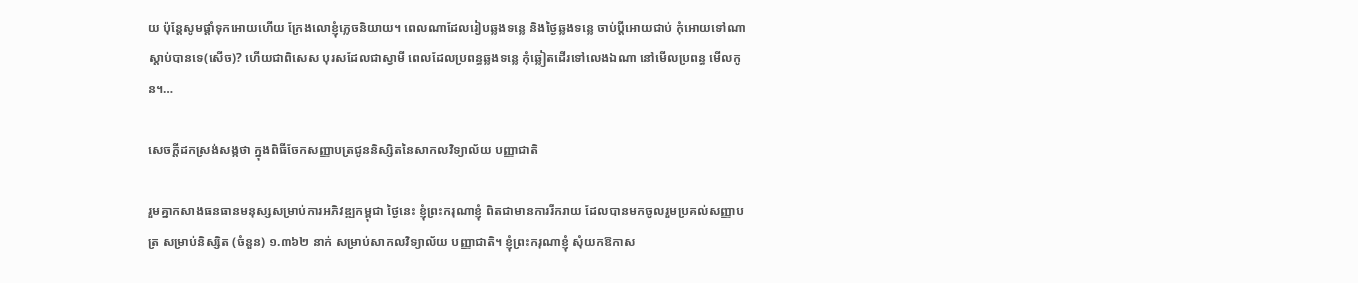យ ប៉ុន្តែសូមផ្ដាំទុកអោយហើយ ក្រែងលោខ្ញុំភ្លេចនិយាយ។ ពេលណាដែលរៀបឆ្លងទន្លេ និងថ្ងៃឆ្លងទន្លេ ចាប់ប្ដីអោយជាប់ កុំអោយទៅណា ស្ដាប់បានទេ(សើច)? ហើយជាពិសេស បុរសដែលជាស្វាមី ពេលដែលប្រពន្ធឆ្លងទន្លេ កុំឆ្លៀតដើរទៅលេងឯណា នៅមើលប្រពន្ធ មើលកូន។…

សេចក្តីដកស្រង់សង្កថា ក្នុងពិធីចែកសញ្ញាបត្រជូននិស្សិតនៃសាកលវិទ្យាល័យ បញ្ញាជាតិ

រួមគ្នាកសាងធនធានមនុស្សសម្រាប់ការអភិវឌ្ឍកម្ពុជា ថ្ងៃនេះ ខ្ញុំព្រះករុណាខ្ញុំ ពិតជាមានការរីករាយ ដែលបានមកចូលរួមប្រគល់សញ្ញាបត្រ សម្រាប់និស្សិត (ចំនួន) ១.៣៦២ នាក់ សម្រាប់សាកលវិទ្យាល័យ បញ្ញាជាតិ។ ខ្ញុំព្រះករុណាខ្ញុំ សុំយកឱកាស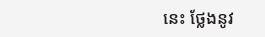នេះ ថ្លែងនូវ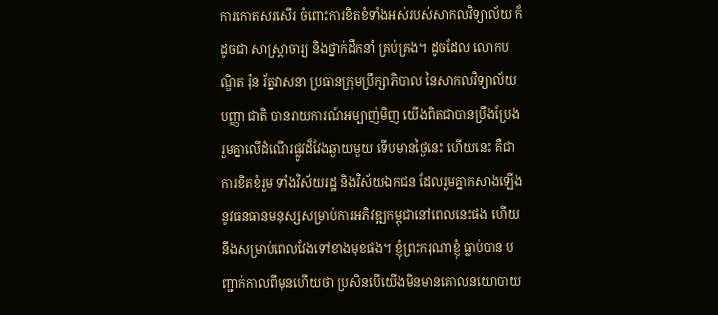ការកោតសរសើរ ចំពោះការខិតខំទាំងអស់របស់សាកលវិទ្យាល័យ ក៏ដូចជា សាស្ត្រាចារ្យ និងថ្នាក់ដឹកនាំ គ្រប់គ្រង។ ដូចដែល លោកបណ្ឌិត រ៉ុន រ័ត្នវាសនា ប្រធានក្រុមប្រឹក្សាភិបាល នៃសាកលវិទ្យាល័យ បញ្ញា ជាតិ បានរាយការណ៍អម្បាញ់មិញ យើងពិតជាបានប្រឹងប្រែងរួមគ្នាលើដំណើរផ្លូវដ៏វែងឆ្ងាយមួយ ទើបមានថ្ងៃនេះ ហើយនេះ គឺជាការខិតខំរួម ទាំងវិស័យរដ្ឋ និងវិស័យឯកជន ដែលរួមគ្នាកសាងឡើងនូវធនធានមនុស្សសម្រាប់ការអភិវឌ្ឍកម្ពុជានៅពេលនេះផង ហើយនឹងសម្រាប់ពេលវែងទៅខាងមុខផង។ ខ្ញុំព្រះករុណាខ្ញុំ ធ្លាប់បាន បញ្ជាក់កាលពីមុនហើយថា ប្រសិនបើយើងមិនមានគោលនយោបាយ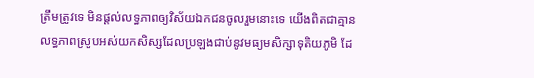ត្រឹមត្រូវទេ មិនផ្តល់លទ្ធភាពឲ្យវិស័យឯកជនចូលរួមនោះទេ យើងពិតជាគ្មានលទ្ធភាពស្រូបអស់យកសិស្សដែលប្រឡងជាប់នូវមធ្យមសិក្សាទុតិយភូមិ ដែ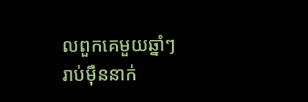លពួកគេមួយឆ្នាំៗ រាប់ម៉ឺននាក់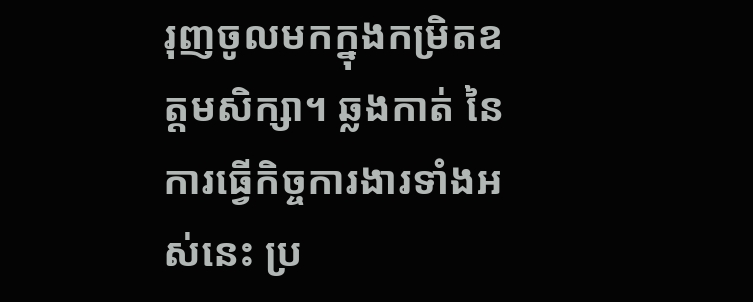រុញចូលមកក្នុងកម្រិតឧត្តមសិក្សា។ ឆ្លងកាត់ នៃការធ្វើកិច្ចការងារទាំងអស់នេះ ប្រ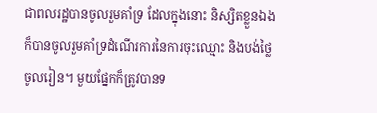ជាពលរដ្ឋបានចូលរួមគាំទ្រ ដែលក្នុងនោះ និស្សិតខ្លួនឯងក៏បានចូលរួមគាំទ្រដំណើរការនៃការចុះឈ្មោះ និងបង់ថ្លៃចូលរៀន។ មួយផ្នែកក៏ត្រូវបានទ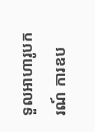ទួលអាហារូបករណ៍ ការឧប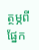ត្ថម្ភពីផ្នែក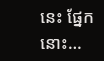នេះ ផ្នែកនោះ…